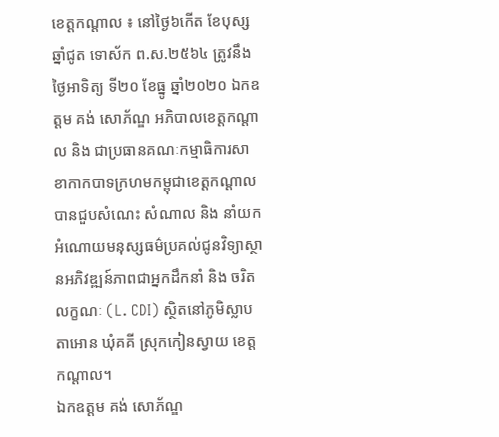ខេត្តកណ្តាល ៖ នៅថ្ងៃ៦កើត ខែបុស្ស ឆ្នាំជូត ទោស័ក ព.ស.២៥៦៤ ត្រូវនឹងថ្ងៃអាទិត្យ ទី២០ ខែធ្នូ ឆ្នាំ២០២០ ឯកឧត្ដម គង់ សោភ័ណ្ឌ អភិបាលខេត្តកណ្តាល និង ជាប្រធានគណៈកម្មាធិការសាខាកាកបាទក្រហមកម្ពុជាខេត្តកណ្ដាល បានជួបសំណេះ សំណាល និង នាំយកអំណោយមនុស្សធម៌ប្រគល់ជូនវិទ្យាស្ថានអភិវឌ្ឍន៍ភាពជាអ្នកដឹកនាំ និង ចរិតលក្ខណៈ (L. CDI) ស្ថិតនៅភូមិស្លាបតាអោន ឃុំគគី ស្រុកកៀនស្វាយ ខេត្តកណ្តាល។
ឯកឧត្តម គង់ សោភ័ណ្ឌ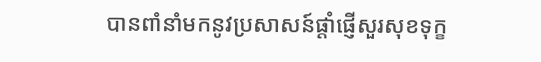បានពាំនាំមកនូវប្រសាសន៍ផ្តាំផ្ញើសួរសុខទុក្ខ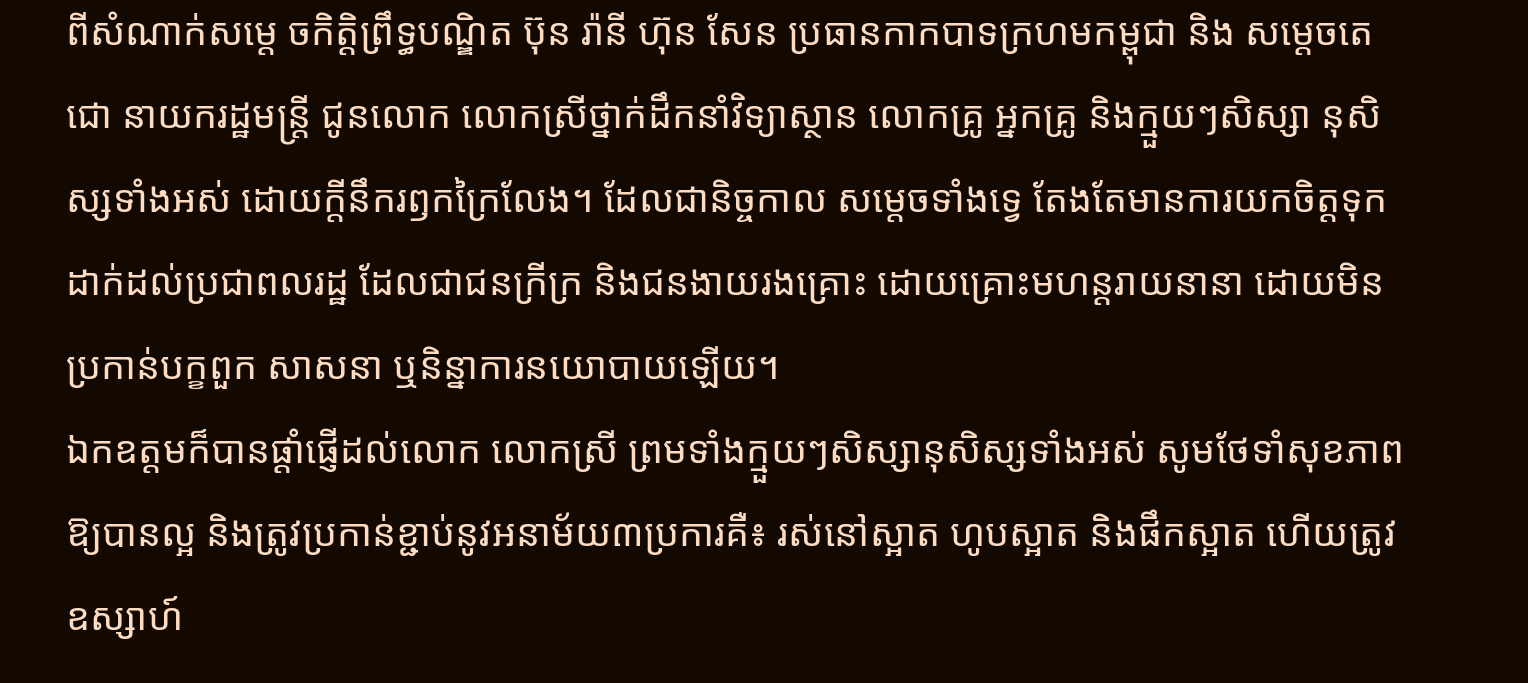ពីសំណាក់សម្តេ ចកិត្តិព្រឹទ្ធបណ្ឌិត ប៊ុន រ៉ានី ហ៊ុន សែន ប្រធានកាកបាទក្រហមកម្ពុជា និង សម្តេចតេជោ នាយករដ្ឋមន្ត្រី ជូនលោក លោកស្រីថ្នាក់ដឹកនាំវិទ្យាស្ថាន លោកគ្រូ អ្នកគ្រូ និងក្មួយៗសិស្សា នុសិស្សទាំងអស់ ដោយក្តីនឹករឭកក្រៃលែង។ ដែលជានិច្ចកាល សម្តេចទាំងទ្វេ តែងតែមានការយកចិត្តទុកដាក់ដល់ប្រជាពលរដ្ឋ ដែលជាជនក្រីក្រ និងជនងាយរងគ្រោះ ដោយគ្រោះមហន្តរាយនានា ដោយមិនប្រកាន់បក្ខពួក សាសនា ឬនិន្នាការនយោបាយឡើយ។
ឯកឧត្តមក៏បានផ្ដាំផ្ញើដល់លោក លោកស្រី ព្រមទាំងក្មួយៗសិស្សានុសិស្សទាំងអស់ សូមថែទាំសុខភាពឱ្យបានល្អ និងត្រូវប្រកាន់ខ្ជាប់នូវអនាម័យ៣ប្រការគឺ៖ រស់នៅស្អាត ហូបស្អាត និងផឹកស្អាត ហើយត្រូវឧស្សាហ៍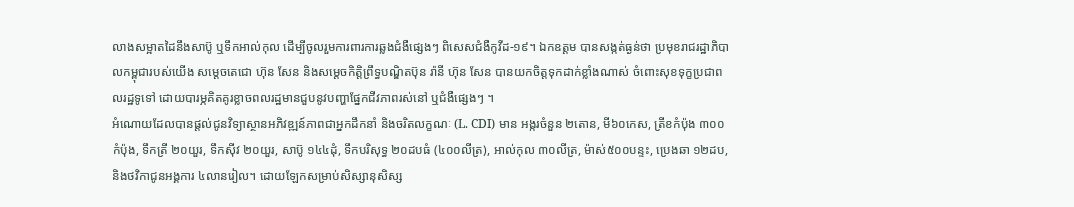លាងសម្អាតដៃនឹងសាប៊ូ ឬទឹកអាល់កុល ដើម្បីចូលរួមការពារការឆ្លងជំងឺផ្សេងៗ ពិសេសជំងឺកូវីដ-១៩។ ឯកឧត្តម បានសង្កត់ធ្ងន់ថា ប្រមុខរាជរដ្ឋាភិបាលកម្ពុជារបស់យើង សម្ដេចតេជោ ហ៊ុន សែន និងសម្ដេចកិត្តិព្រឹទ្ធបណ្ឌិតប៊ុន រ៉ានី ហ៊ុន សែន បានយកចិត្តទុកដាក់ខ្លាំងណាស់ ចំពោះសុខទុក្ខប្រជាពលរដ្ឋទូទៅ ដោយបារម្ភគិតគូរខ្លាចពលរដ្ឋមានជួបនូវបញ្ហាផ្នែកជីវភាពរស់នៅ ឬជំងឺផ្សេងៗ ។
អំណោយដែលបានផ្តល់ជូនវិទ្យាស្ថានអភិវឌ្ឍន៍ភាពជាអ្នកដឹកនាំ និងចរិតលក្ខណៈ (L. CDI) មាន អង្ករចំនួន ២តោន, មី៦០កេស, ត្រីខកំប៉ុង ៣០០កំប៉ុង, ទឹកត្រី ២០យួរ, ទឹកស៊ីវ ២០យួរ, សាប៊ូ ១៤៤ដុំ, ទឹកបរិសុទ្ធ ២០ដបធំ (៤០០លីត្រ), អាល់កុល ៣០លីត្រ, ម៉ាស់៥០០បន្ទះ, ប្រេងឆា ១២ដប, និងថវិកាជូនអង្គការ ៤លានរៀល។ ដោយឡែកសម្រាប់សិស្សានុសិស្ស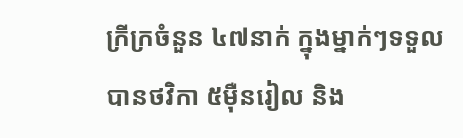ក្រីក្រចំនួន ៤៧នាក់ ក្នុងម្នាក់ៗទទួលបានថវិកា ៥ម៉ឺនរៀល និង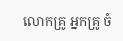លោកគ្រូ អ្នកគ្រូ ចំ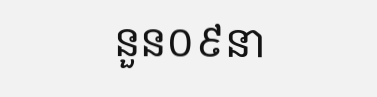នួន០៩នា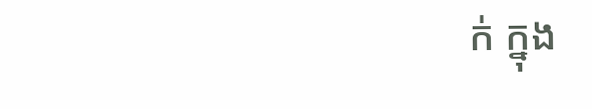ក់ ក្នុង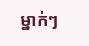ម្នាក់ៗ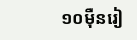១០ម៉ឺនរៀ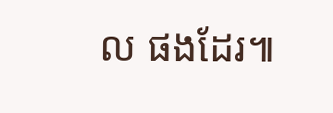ល ផងដែរ៕